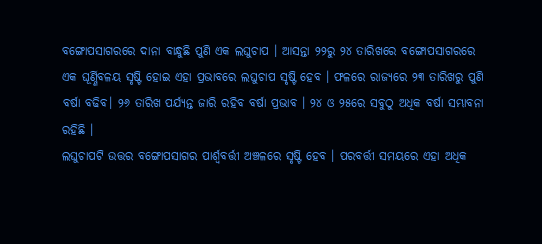ବଙ୍ଗୋପସାଗରରେ ଦାନା ବାନ୍ଧୁଛି ପୁଣି ଏକ ଲଘୁଚାପ । ଆସନ୍ତା ୨୨ରୁ ୨୪ ତାରିଖରେ ବଙ୍ଗୋପସାଗରରେ ଏକ ଘୂର୍ଣ୍ଣିବଳୟ ସୃଷ୍ଟି ହୋଇ ଏହା ପ୍ରଭାବରେ ଲଘୁଚାପ ସୃଷ୍ଟି ହେବ । ଫଳରେ ରାଜ୍ୟରେ ୨୩ ତାରିଖରୁ ପୁଣି ବର୍ଷା ବଢିବ। ୨୬ ତାରିଖ ପର୍ଯ୍ୟନ୍ତ ଜାରି ରହିବ ବର୍ଷା ପ୍ରଭାବ । ୨୪ ଓ ୨୫ରେ ସବୁଠୁ ଅଧିକ ବର୍ଷା ସମ୍ଭାବନା ରହିଛି ।
ଲଘୁଚାପଟି ଉତ୍ତର ବଙ୍ଗୋପସାଗର ପାର୍ଶ୍ବବର୍ତ୍ତୀ ଅଞ୍ଚଳରେ ସୃଷ୍ଟି ହେବ । ପରବର୍ତ୍ତୀ ସମୟରେ ଏହା ଅଧିକ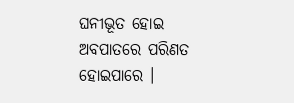ଘନୀଭୂତ ହୋଇ ଅବପାତରେ ପରିଣତ ହୋଇପାରେ ।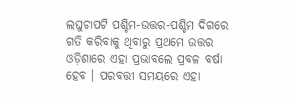ଲଘୁଚାପଟି ପଶ୍ଚିମ-ଉତ୍ତର-ପଶ୍ଚିମ ଦିଗରେ ଗତି କରିବାକୁ ଥିବାରୁ ପ୍ରଥମେ ଉତ୍ତର ଓଡ଼ିଶାରେ ଏହା ପ୍ରଭାବଲେ ପ୍ରବଳ ବର୍ଷା ହେବ । ପରବତ୍ତୀ ସମୟରେ ଏହା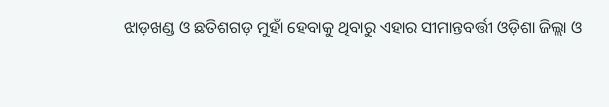ଝାଡ଼ଖଣ୍ଡ ଓ ଛତିଶଗଡ଼ ମୁହାଁ ହେବାକୁ ଥିବାରୁ ଏହାର ସୀମାନ୍ତବର୍ତ୍ତୀ ଓଡ଼ିଶା ଜିଲ୍ଲା ଓ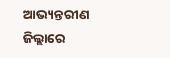ଆଭ୍ୟନ୍ତରୀଣ ଜିଲ୍ଲାରେ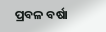ପ୍ରବଳ ବର୍ଷା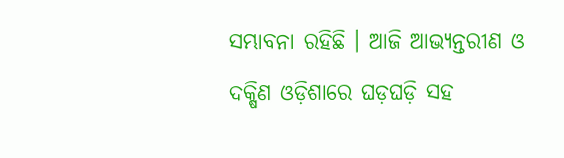ସମ୍ଭାବନା ରହିଛି । ଆଜି ଆଭ୍ୟନ୍ତରୀଣ ଓ ଦକ୍ଷିଣ ଓଡ଼ିଶାରେ ଘଡ଼ଘଡ଼ି ସହ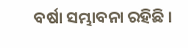ବର୍ଷା ସମ୍ଭାବନା ରହିଛି ।